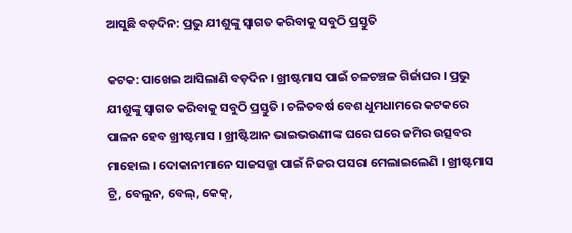ଆସୁଛି ବଡ଼ଦିନ: ପ୍ରଭୁ ଯୀଶୁଙ୍କୁ ସ୍ବାଗତ କରିବାକୁ ସବୁଠି ପ୍ରସ୍ତୁତି

କଟକ: ପାଖେଇ ଆସିଲାଣି ବଡ଼ଦିନ । ଖ୍ରୀଷ୍ଟମାସ ପାଇଁ ଚଳଚଞ୍ଚଳ ଗିର୍ଜାଘର । ପ୍ରଭୁ ଯୀଶୁଙ୍କୁ ସ୍ବାଗତ କରିବାକୁ ସବୁଠି ପ୍ରସ୍ତୁତି । ଚଳିତବର୍ଷ ବେଶ ଧୁମଧାମରେ କଟକରେ ପାଳନ ହେବ ଖ୍ରୀଷ୍ଟମାସ । ଖ୍ରୀଷ୍ଟିଆନ ଭାଇଭଉଣୀଙ୍କ ଘରେ ଘରେ ଜମିର ଉତ୍ସବର ମାହୋଲ । ଦୋକାନୀମାନେ ସାଜସଜ୍ଜା ପାଇଁ ନିଜର ପସରା ମେଲାଇଲେଣି । ଖ୍ରୀଷ୍ଟମାସ ଟ୍ରି, ବେଲୁନ, ବେଲ୍, କେକ୍,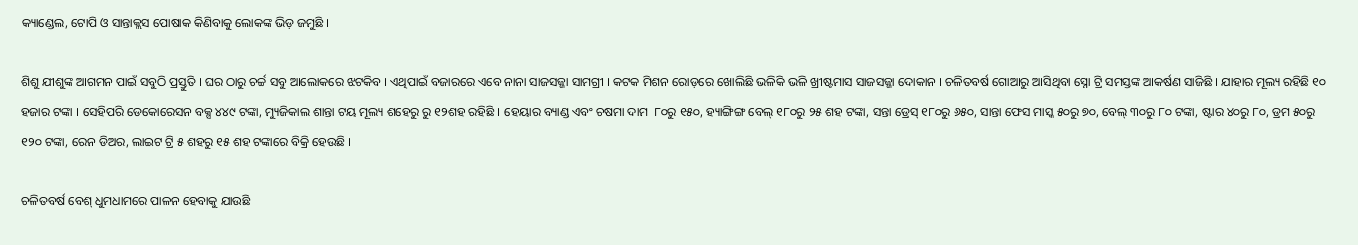କ୍ୟାଣ୍ଡେଲ, ଟୋପି ଓ ସାନ୍ତାକ୍ଲସ ପୋଷାକ କିଣିବାକୁ ଲୋକଙ୍କ ଭିଡ଼ ଜମୁଛି ।

ଶିଶୁ ଯୀଶୁଙ୍କ ଆଗମନ ପାଇଁ ସବୁଠି ପ୍ରସ୍ତୁତି । ଘର ଠାରୁ ଚର୍ଚ୍ଚ ସବୁ ଆଲୋକରେ ଝଟକିବ । ଏଥିପାଇଁ ବଜାରରେ ଏବେ ନାନା ସାଜସଜ୍ଜା ସାମଗ୍ରୀ । କଟକ ମିଶନ ରୋଡ଼ରେ ଖୋଲିଛି ଭଳିକି ଭଳି ଖ୍ରୀଷ୍ଟମାସ ସାଜସଜ୍ଜା ଦୋକାନ । ଚଳିତବର୍ଷ ଗୋଆରୁ ଆସିଥିବା ସ୍ନୋ ଟ୍ରି ସମସ୍ତଙ୍କ ଆକର୍ଷଣ ସାଜିଛି । ଯାହାର ମୂଲ୍ୟ ରହିଛି ୧୦ ହଜାର ଟଙ୍କା । ସେହିପରି ଡେକୋରେସନ ବକ୍ସ ୪୪୯ ଟଙ୍କା, ମ୍ୟୁଜିକାଲ ଶାନ୍ତା ଟୟ ମୂଲ୍ୟ ଶହେରୁ ରୁ ୧୨ଶହ ରହିଛି । ହେୟାର ବ୍ୟାଣ୍ଡ ଏବଂ ଚଷମା ଦାମ  ୮୦ରୁ ୧୫୦, ହ୍ୟାଙ୍ଗିଙ୍ଗ ବେଲ୍ ୧୮୦ରୁ ୨୫ ଶହ ଟଙ୍କା, ସନ୍ତା ଡ୍ରେସ୍ ୧୮୦ରୁ ୬୫୦, ସାନ୍ତା ଫେସ ମାସ୍କ ୫୦ରୁ ୭୦, ବେଲ୍ ୩୦ରୁ ୮୦ ଟଙ୍କା, ଷ୍ଟାର ୪୦ରୁ ୮୦, ଡ୍ରମ ୫୦ରୁ ୧୨୦ ଟଙ୍କା, ରେନ ଡିଅର, ଲାଇଟ ଟ୍ରି ୫ ଶହରୁ ୧୫ ଶହ ଟଙ୍କାରେ ବିକ୍ରି ହେଉଛି ।

ଚଳିତବର୍ଷ ବେଶ୍ ଧୁମଧାମରେ ପାଳନ ହେବାକୁ ଯାଉଛି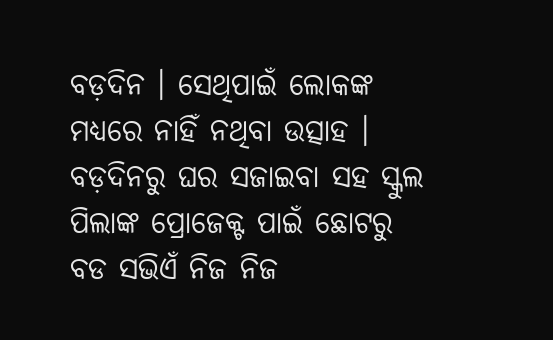ବଡ଼ଦିନ । ସେଥିପାଇଁ ଲୋକଙ୍କ ମଧ୍ୟରେ ନାହିଁ ନଥିବା ଉତ୍ସାହ । ବଡ଼ଦିନରୁ ଘର ସଜାଇବା ସହ ସ୍କୁଲ ପିଲାଙ୍କ ପ୍ରୋଜେକ୍ଟ ପାଇଁ ଛୋଟରୁ ବଡ ସଭିଏଁ ନିଜ ନିଜ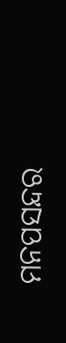ମନପସନ୍ଦର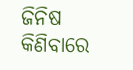ଜିନିଷ କିଣିବାରେ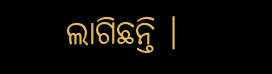ଲାଗିଛନ୍ତି ।